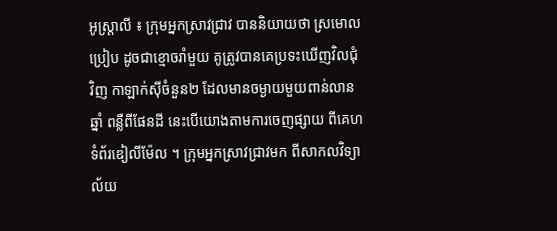អូស្រ្តាលី ៖ ក្រុមអ្នកស្រាវជ្រាវ បាននិយាយថា ស្រមោលប្រៀប ដូចជាខ្មោចរាំមួយ គូត្រូវបានគេប្រទះឃើញវិលជុំវិញ កាឡាក់ស៊ីចំនួន២ ដែលមានចម្ងាយមួយពាន់លានឆ្នាំ ពន្លឺពីផែនដី នេះបើយោងតាមការចេញផ្សាយ ពីគេហទំព័រឌៀលីម៉ែល ។ ក្រុមអ្នកស្រាវជ្រាវមក ពីសាកលវិទ្យាល័យ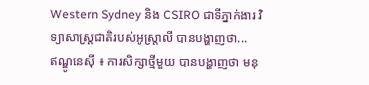Western Sydney និង CSIRO ជាទីភ្នាក់ងារ វិទ្យាសាស្ត្រជាតិរបស់អូស្រ្តាលី បានបង្ហាញថា...
ឥណ្ឌូនេស៊ី ៖ ការសិក្សាថ្មីមួយ បានបង្ហាញថា មនុ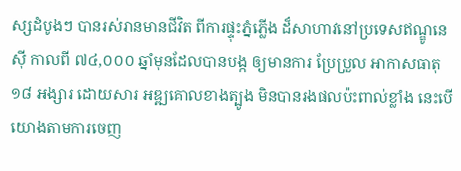ស្សដំបូងៗ បានរស់រានមានជីវិត ពីការផ្ទុះភ្នំភ្លើង ដ៏សាហាវនៅប្រទេសឥណ្ឌូនេស៊ី កាលពី ៧៤,០០០ ឆ្នាំមុនដែលបានបង្ក ឲ្យមានការ ប្រែប្រួល អាកាសធាតុ ១៨ អង្សារ ដោយសារ អឌ្ឍគោលខាងត្បូង មិនបានរងផលប៉ះពាល់ខ្លាំង នេះបើយោងតាមការចេញ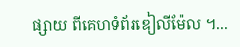ផ្សាយ ពីគេហទំព័រឌៀលីម៉ែល ។...